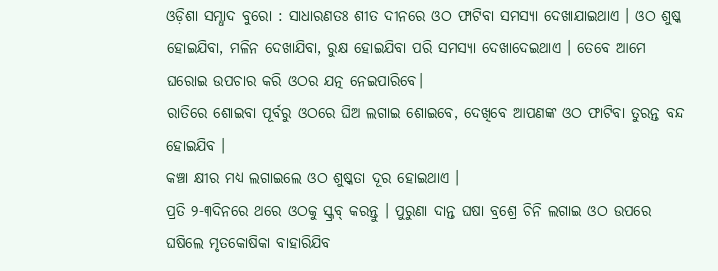ଓଡ଼ିଶା ସମ୍ଧାଦ ବୁରୋ : ସାଧାରଣତଃ ଶୀତ ଦୀନରେ ଓଠ ଫାଟିବା ସମସ୍ୟା ଦେଖାଯାଇଥାଏ । ଓଠ ଶୁଷ୍କ ହୋଇଯିବା, ମଳିନ ଦେଖାଯିବା, ରୁକ୍ଷ ହୋଇଯିବା ପରି ସମସ୍ୟା ଦେଖାଦେଇଥାଏ । ତେବେ ଆମେ ଘରୋଇ ଉପଚାର କରି ଓଠର ଯତ୍ନ ନେଇପାରିବେ।
ରାତିରେ ଶୋଇବା ପୂର୍ବରୁ ଓଠରେ ଘିଅ ଲଗାଇ ଶୋଇବେ, ଦେଖିବେ ଆପଣଙ୍କ ଓଠ ଫାଟିବା ତୁରନ୍ତ ବନ୍ଦ ହୋଇଯିବ ।
କଞ୍ଚା କ୍ଷୀର ମଧ୍ୟ ଲଗାଇଲେ ଓଠ ଶୁଷ୍କତା ଦୂର ହୋଇଥାଏ ।
ପ୍ରତି ୨-୩ଦିନରେ ଥରେ ଓଠକୁ ସ୍କ୍ରବ୍ କରନ୍ତୁ । ପୁରୁଣା ଦାନ୍ତ ଘଷା ବ୍ରଶ୍ରେ ଚିନି ଲଗାଇ ଓଠ ଉପରେ ଘଷିଲେ ମୃତକୋଷିକା ବାହାରିଯିବ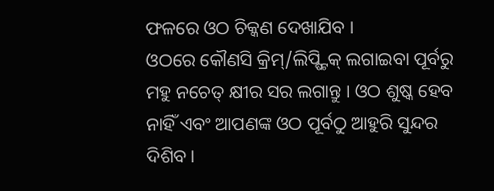ଫଳରେ ଓଠ ଚିକ୍କଣ ଦେଖାଯିବ ।
ଓଠରେ କୌଣସି କ୍ରିମ୍/ଲିପ୍ଷ୍ଟିକ୍ ଲଗାଇବା ପୂର୍ବରୁ ମହୁ ନଚେତ୍ କ୍ଷୀର ସର ଲଗାନ୍ତୁ । ଓଠ ଶୁଷ୍କ ହେବ ନାହିଁ ଏବଂ ଆପଣଙ୍କ ଓଠ ପୂର୍ବଠୁ ଆହୁରି ସୁନ୍ଦର ଦିଶିବ ।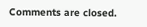Comments are closed.